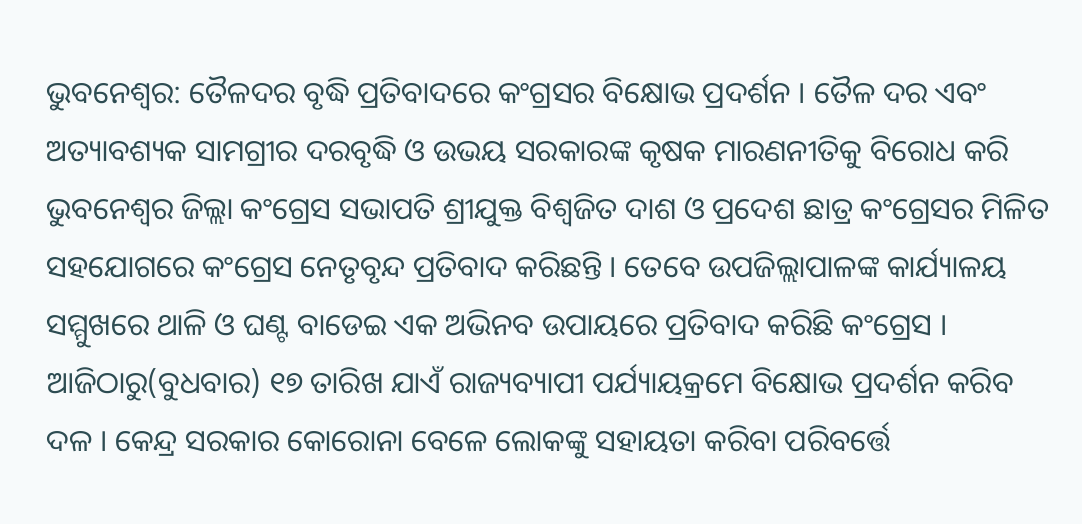ଭୁବନେଶ୍ବର: ତୈଳଦର ବୃଦ୍ଧି ପ୍ରତିବାଦରେ କଂଗ୍ରସର ବିକ୍ଷୋଭ ପ୍ରଦର୍ଶନ । ତୈଳ ଦର ଏବଂ ଅତ୍ୟାବଶ୍ୟକ ସାମଗ୍ରୀର ଦରବୃଦ୍ଧି ଓ ଉଭୟ ସରକାରଙ୍କ କୃଷକ ମାରଣନୀତିକୁ ବିରୋଧ କରି ଭୁବନେଶ୍ବର ଜିଲ୍ଲା କଂଗ୍ରେସ ସଭାପତି ଶ୍ରୀଯୁକ୍ତ ବିଶ୍ବଜିତ ଦାଶ ଓ ପ୍ରଦେଶ ଛାତ୍ର କଂଗ୍ରେସର ମିଳିତ ସହଯୋଗରେ କଂଗ୍ରେସ ନେତୃବୃନ୍ଦ ପ୍ରତିବାଦ କରିଛନ୍ତି । ତେବେ ଉପଜିଲ୍ଲାପାଳଙ୍କ କାର୍ଯ୍ୟାଳୟ ସମ୍ମୁଖରେ ଥାଳି ଓ ଘଣ୍ଟ ବାଡେଇ ଏକ ଅଭିନବ ଉପାୟରେ ପ୍ରତିବାଦ କରିଛି କଂଗ୍ରେସ ।
ଆଜିଠାରୁ(ବୁଧବାର) ୧୭ ତାରିଖ ଯାଏଁ ରାଜ୍ୟବ୍ୟାପୀ ପର୍ଯ୍ୟାୟକ୍ରମେ ବିକ୍ଷୋଭ ପ୍ରଦର୍ଶନ କରିବ ଦଳ । କେନ୍ଦ୍ର ସରକାର କୋରୋନା ବେଳେ ଲୋକଙ୍କୁ ସହାୟତା କରିବା ପରିବର୍ତ୍ତେ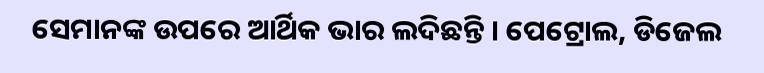ସେମାନଙ୍କ ଉପରେ ଆର୍ଥିକ ଭାର ଲଦିଛନ୍ତି । ପେଟ୍ରୋଲ, ଡିଜେଲ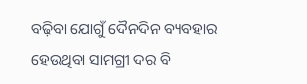ବଢ଼ିବା ଯୋଗୁଁ ଦୈନଦିନ ବ୍ୟବହାର ହେଉଥିବା ସାମଗ୍ରୀ ଦର ବି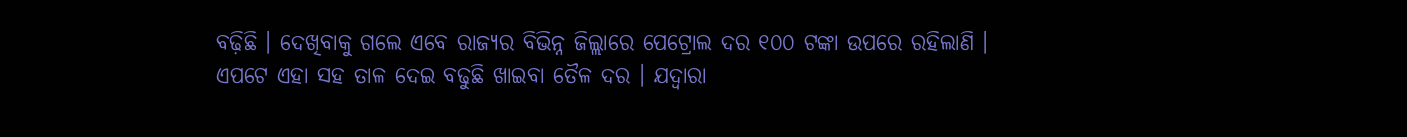ବଢ଼ିଛି । ଦେଖିବାକୁ ଗଲେ ଏବେ ରାଜ୍ୟର ବିଭିନ୍ନ ଜିଲ୍ଲାରେ ପେଟ୍ରୋଲ ଦର ୧୦୦ ଟଙ୍କା ଉପରେ ରହିଲାଣି ।
ଏପଟେ ଏହା ସହ ତାଳ ଦେଇ ବଢୁଛି ଖାଇବା ତୈଳ ଦର । ଯଦ୍ବାରା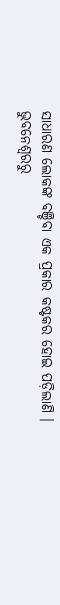ସାଧାରଣ ଲୋକଙ୍କ ବଞ୍ଚିବା ଏକ ପ୍ରକାର କଷ୍ଟକର ହୋଇ ପଡ଼ିଲାଣି ।
ଭୁବନେଶ୍ବରରୁ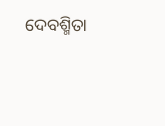ଦେବଶ୍ମିତା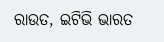ରାଉତ, ଇଟିଭି ଭାରତ